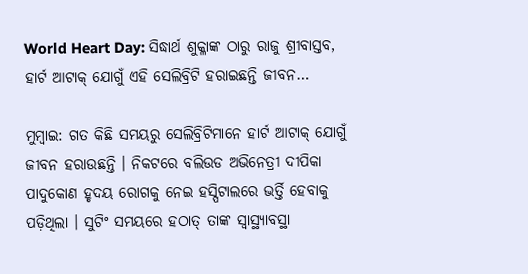World Heart Day: ସିଦ୍ଧାର୍ଥ ଶୁକ୍ଳାଙ୍କ ଠାରୁ ରାଜୁ ଶ୍ରୀବାସ୍ତବ, ହାର୍ଟ ଆଟାକ୍ ଯୋଗୁଁ ଏହି ସେଲିବ୍ରିଟି ହରାଇଛନ୍ତି ଜୀବନ…

ମୁମ୍ବାଇ: ଗତ କିଛି ସମୟରୁ ସେଲିବ୍ରିଟିମାନେ ହାର୍ଟ ଆଟାକ୍ ଯୋଗୁଁ ଜୀବନ ହରାଉଛନ୍ତି । ନିକଟରେ ବଲିଉଡ ଅଭିନେତ୍ରୀ ଦୀପିକା ପାଦୁକୋଣ ହୃଦୟ ରୋଗକୁ ନେଇ ହସ୍ପିଟାଲରେ ଭର୍ତ୍ତି ହେବାକୁ ପଡ଼ିଥିଲା । ସୁଟିଂ ସମୟରେ ହଠାତ୍ ତାଙ୍କ ସ୍ୱାସ୍ଥ୍ୟାବସ୍ଥା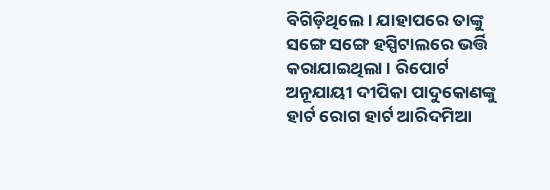ବିଗିଡ଼ିଥିଲେ । ଯାହାପରେ ତାଙ୍କୁ ସଙ୍ଗେ ସଙ୍ଗେ ହସ୍ପିଟାଲରେ ଭର୍ତ୍ତି କରାଯାଇଥିଲା । ରିପୋର୍ଟ ଅନୂଯାୟୀ ଦୀପିକା ପାଦୁକୋଣଙ୍କୁ ହାର୍ଟ ରୋଗ ହାର୍ଟ ଆରିଦମିଆ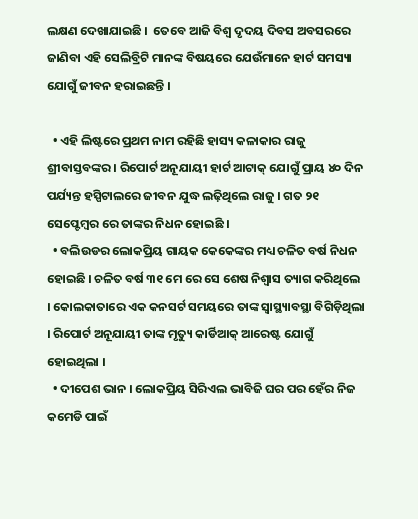ଲକ୍ଷଣ ଦେଖାଯାଇଛି ।  ତେବେ ଆଜି ବିଶ୍ୱ ଦୃଦୟ ଦିବସ ଅବସରରେ ଜାଣିବା ଏହି ସେଲିବ୍ରିଟି ମାନଙ୍କ ବିଷୟରେ ଯେଉଁମାନେ ହାର୍ଟ ସମସ୍ୟା ଯୋଗୁଁ ଜୀବନ ହରାଇଛନ୍ତି ।

  • ଏହି ଲିଷ୍ଟରେ ପ୍ରଥମ ନାମ ରହିଛି ହାସ୍ୟ କଳାକାର ରାଜୁ ଶ୍ରୀବାସ୍ତବଙ୍କର । ରିପୋର୍ଟ ଅନୂଯାୟୀ ହାର୍ଟ ଆଟାକ୍ ଯୋଗୁଁ ପ୍ରାୟ ୪୦ ଦିନ ପର୍ଯ୍ୟନ୍ତ ହସ୍ପିଟାଲରେ ଜୀବନ ଯୁଦ୍ଧ ଲଢ଼ିଥିଲେ ରାଜୁ । ଗତ ୨୧ ସେପ୍ଟେମ୍ବର ରେ ତାଙ୍କର ନିଧନ ହୋଇଛି ।
  • ବଲିଉଡର ଲୋକପ୍ରିୟ ଗାୟକ କେକେଙ୍କର ମଧ୍ୟ ଚଳିତ ବର୍ଷ ନିଧନ ହୋଇଛି । ଚଳିତ ବର୍ଷ ୩୧ ମେ ରେ ସେ ଶେଷ ନିଶ୍ୱାସ ତ୍ୟାଗ କରିଥିଲେ । କୋଲକାତାରେ ଏକ କନସର୍ଟ ସମୟରେ ତାଙ୍କ ସ୍ୱାସ୍ଥ୍ୟାବସ୍ଥା ବିଗିଡ଼ିଥିଲା । ରିପୋର୍ଟ ଅନୂଯାୟୀ ତାଙ୍କ ମୃତ୍ୟୁ କାର୍ଡିଆକ୍ ଆରେଷ୍ଟ ଯୋଗୁଁ ହୋଇଥିଲା ।
  • ଦୀପେଶ ଭାନ । ଲୋକପ୍ରିୟ ସିରିଏଲ ଭାବିଜି ଘର ପର ହେଁର ନିଜ କମେଡି ପାଇଁ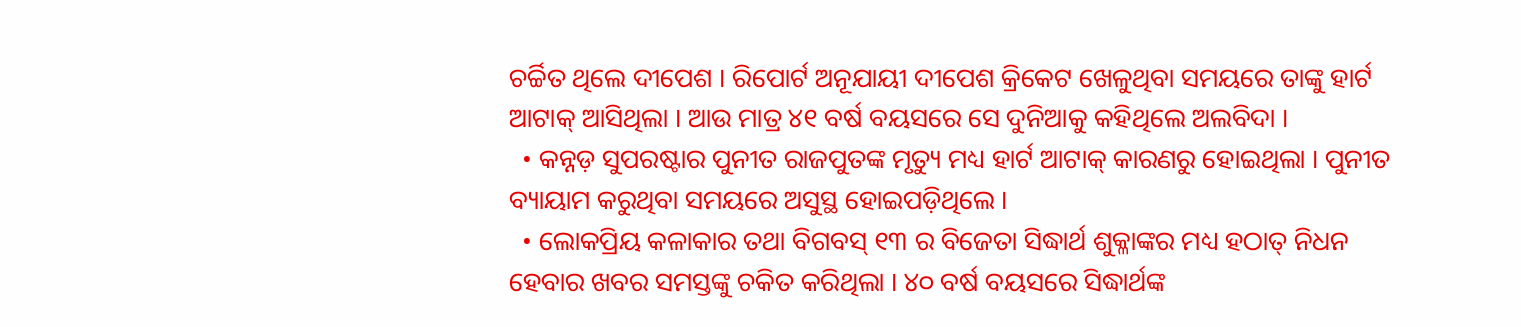ଚର୍ଚ୍ଚିତ ଥିଲେ ଦୀପେଶ । ରିପୋର୍ଟ ଅନୂଯାୟୀ ଦୀପେଶ କ୍ରିକେଟ ଖେଳୁଥିବା ସମୟରେ ତାଙ୍କୁ ହାର୍ଟ ଆଟାକ୍ ଆସିଥିଲା । ଆଉ ମାତ୍ର ୪୧ ବର୍ଷ ବୟସରେ ସେ ଦୁନିଆକୁ କହିଥିଲେ ଅଲବିଦା ।
  • କନ୍ନଡ଼ ସୁପରଷ୍ଟାର ପୁନୀତ ରାଜପୁତଙ୍କ ମୃତ୍ୟୁ ମଧ୍ୟ ହାର୍ଟ ଆଟାକ୍ କାରଣରୁ ହୋଇଥିଲା । ପୁନୀତ ବ୍ୟାୟାମ କରୁଥିବା ସମୟରେ ଅସୁସ୍ଥ ହୋଇପଡ଼ିଥିଲେ ।
  • ଲୋକପ୍ରିୟ କଳାକାର ତଥା ବିଗବସ୍ ୧୩ ର ବିଜେତା ସିଦ୍ଧାର୍ଥ ଶୁକ୍ଳାଙ୍କର ମଧ୍ୟ ହଠାତ୍ ନିଧନ ହେବାର ଖବର ସମସ୍ତଙ୍କୁ ଚକିତ କରିଥିଲା । ୪୦ ବର୍ଷ ବୟସରେ ସିଦ୍ଧାର୍ଥଙ୍କ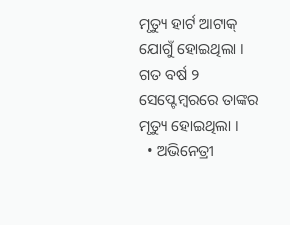ମୃତ୍ୟୁ ହାର୍ଟ ଆଟାକ୍ ଯୋଗୁଁ ହୋଇଥିଲା । ଗତ ବର୍ଷ ୨ ସେପ୍ଟେମ୍ବରରେ ତାଙ୍କର ମୃତ୍ୟୁ ହୋଇଥିଲା ।
  • ଅଭିନେତ୍ରୀ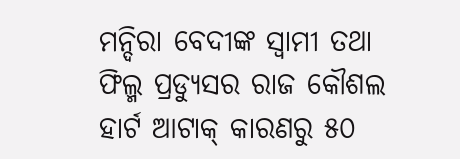ମନ୍ଦିରା ବେଦୀଙ୍କ ସ୍ୱାମୀ ତଥା ଫିଲ୍ମ ପ୍ରଡ୍ୟୁସର ରାଜ କୌଶଲ ହାର୍ଟ ଆଟାକ୍ କାରଣରୁ ୫୦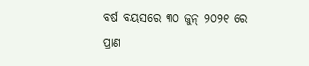ବର୍ଷ ବୟସରେ ୩୦ ଜୁନ୍ ୨୦୨୧ ରେ ପ୍ରାଣ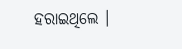ହରାଇଥିଲେ ।